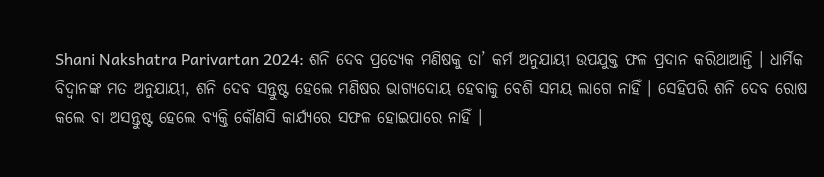Shani Nakshatra Parivartan 2024: ଶନି ଦେବ ପ୍ରତ୍ୟେକ ମଣିଷକୁ ତା’ କର୍ମ ଅନୁଯାୟୀ ଉପଯୁକ୍ତ ଫଳ ପ୍ରଦାନ କରିଥାଆନ୍ତି । ଧାର୍ମିକ ବିଦ୍ବାନଙ୍କ ମତ ଅନୁଯାୟୀ, ଶନି ଦେବ ସନ୍ତୁଷ୍ଟ ହେଲେ ମଣିଷର ଭାଗ୍ୟଦୋୟ ହେବାକୁ ବେଶି ସମୟ ଲାଗେ ନାହିଁ । ସେହିପରି ଶନି ଦେବ ରୋଷ କଲେ ବା ଅସନ୍ତୁଷ୍ଟ ହେଲେ ବ୍ୟକ୍ତି କୌଣସି କାର୍ଯ୍ୟରେ ସଫଳ ହୋଇପାରେ ନାହିଁ ।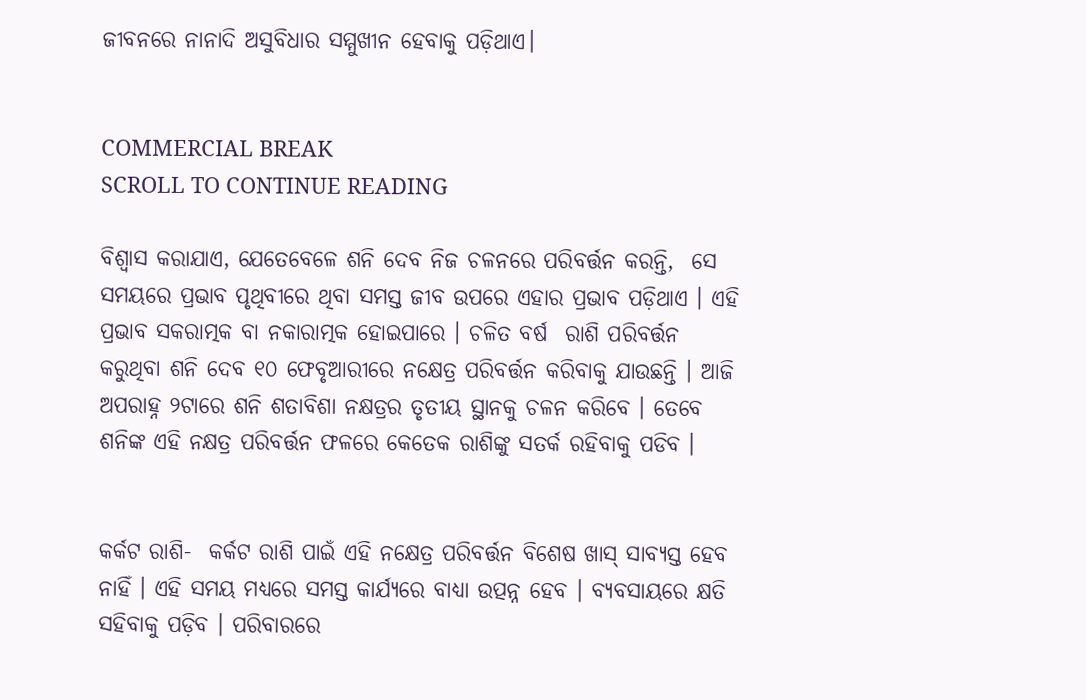ଜୀବନରେ ନାନାଦି ଅସୁବିଧାର ସମ୍ମୁଖୀନ ହେବାକୁ ପଡ଼ିଥାଏ।


COMMERCIAL BREAK
SCROLL TO CONTINUE READING

ବିଶ୍ବାସ କରାଯାଏ, ଯେତେବେଳେ ଶନି ଦେବ ନିଜ ଚଳନରେ ପରିବର୍ତ୍ତନ କରନ୍ତି,  ସେ ସମୟରେ ପ୍ରଭାବ ପୃଥିବୀରେ ଥିବା ସମସ୍ତ ଜୀବ ଉପରେ ଏହାର ପ୍ରଭାବ ପଡ଼ିଥାଏ । ଏହି ପ୍ରଭାବ ସକରାତ୍ମକ ବା ନକାରାତ୍ମକ ହୋଇପାରେ । ଚଳିତ ବର୍ଷ  ରାଶି ପରିବର୍ତ୍ତନ କରୁଥିବା ଶନି ଦେବ ୧୦ ଫେବୃଆରୀରେ ନକ୍ଷେତ୍ର ପରିବର୍ତ୍ତନ କରିବାକୁ ଯାଉଛନ୍ତି । ଆଜି ଅପରାହ୍ନ ୨ଟାରେ ଶନି ଶତାବିଶା ନକ୍ଷତ୍ରର ତୃତୀୟ ସ୍ଥାନକୁ ଚଳନ କରିବେ । ତେବେ ଶନିଙ୍କ ଏହି ନକ୍ଷତ୍ର ପରିବର୍ତ୍ତନ ଫଳରେ କେତେକ ରାଶିଙ୍କୁ ସତର୍କ ରହିବାକୁ ପଡିବ ।


କର୍କଟ ରାଶି-  କର୍କଟ ରାଶି ପାଇଁ ଏହି ନକ୍ଷେତ୍ର ପରିବର୍ତ୍ତନ ବିଶେଷ ଖାସ୍ ସାବ୍ୟସ୍ତ ହେବ ନାହିଁ । ଏହି ସମୟ ମଧ୍ଯରେ ସମସ୍ତ କାର୍ଯ୍ୟରେ ବାଧ୍ୟା ଉତ୍ପନ୍ନ ହେବ । ବ୍ୟବସାୟରେ କ୍ଷତି ସହିବାକୁ ପଡ଼ିବ । ପରିବାରରେ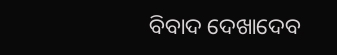ବିବାଦ ଦେଖାଦେବ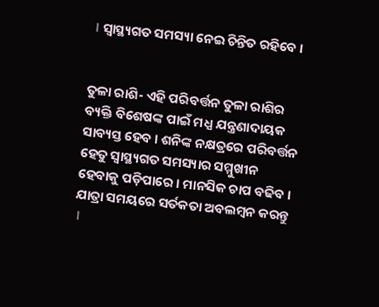। ସ୍ବାସ୍ଥ୍ୟଗତ ସମସ୍ୟା ନେଇ ଚିନ୍ତିତ ରହିବେ ।


ତୁଳା ରାଶି- ଏହି ପରିବର୍ତ୍ତନ ତୁଳା ରାଶିର ବ୍ୟକ୍ତି ବିଶେଷଙ୍କ ପାଇଁ ମଧ୍ଯ ଯନ୍ତ୍ରଣାଦାୟକ ସାବ୍ୟସ୍ତ ହେବ । ଶନିଙ୍କ ନକ୍ଷତ୍ରରେ ପରିବର୍ତ୍ତନ ହେତୁ ସ୍ୱାସ୍ଥ୍ୟଗତ ସମସ୍ୟାର ସମ୍ମୁଖୀନ ହେବାକୁ ପଡ଼ିପାରେ । ମାନସିକ ଚାପ ବଢିବ। ଯାତ୍ରା ସମୟରେ ସର୍ତକତା ଅବଲମ୍ବନ କରନ୍ତୁ ।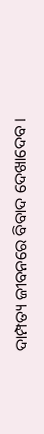ଦାମ୍ପତ୍ୟ ଜୀବନରେ ବିବାଦ ଦେଖାଦେବ ।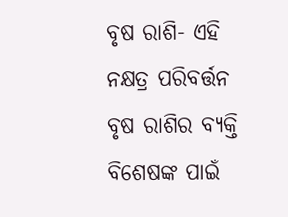ବୃଷ ରାଶି- ଏହି ନକ୍ଷତ୍ର ପରିବର୍ତ୍ତନ ବୃଷ ରାଶିର ବ୍ୟକ୍ତି ବିଶେଷଙ୍କ ପାଇଁ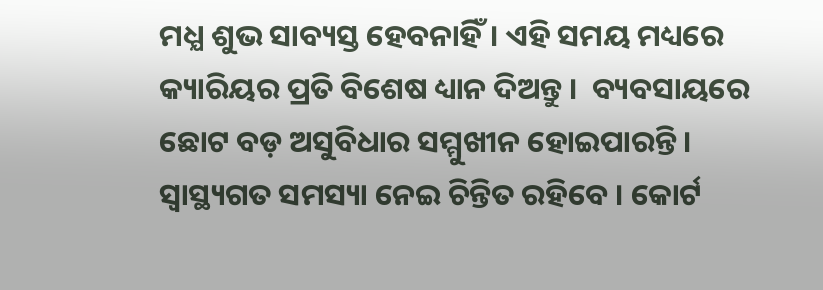ମଧ୍ଯ ଶୁଭ ସାବ୍ୟସ୍ତ ହେବନାହିଁ। ଏହି ସମୟ ମଧ୍ୟରେ କ୍ୟାରିୟର ପ୍ରତି ବିଶେଷ ଧ୍ୟାନ ଦିଅନ୍ତୁ ।  ବ୍ୟବସାୟରେ ଛୋଟ ବଡ଼ ଅସୁବିଧାର ସମ୍ମୁଖୀନ ହୋଇପାରନ୍ତି । ସ୍ୱାସ୍ଥ୍ୟଗତ ସମସ୍ୟା ନେଇ ଚିନ୍ତିତ ରହିବେ । କୋର୍ଟ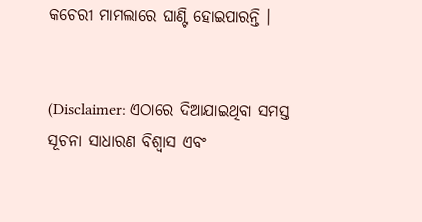କଚେରୀ ମାମଲାରେ ଘାଣ୍ଟି ହୋଇପାରନ୍ତି ।


(Disclaimer: ଏଠାରେ ଦିଆଯାଇଥିବା ସମସ୍ତ ସୂଚନା ସାଧାରଣ ବିଶ୍ୱାସ ଏବଂ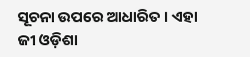ସୂଚନା ଉପରେ ଆଧାରିତ । ଏହା ଜୀ ଓଡ଼ିଶା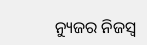ନ୍ୟୁଜର ନିଜସ୍ୱ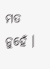ମତ ନୁହେଁ ।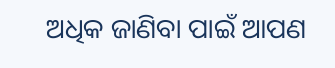ଅଧିକ ଜାଣିବା ପାଇଁ ଆପଣ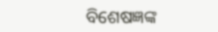ବିଶେଷଜ୍ଞଙ୍କ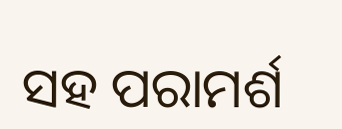ସହ ପରାମର୍ଶ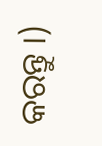କରନ୍ତୁ ।)